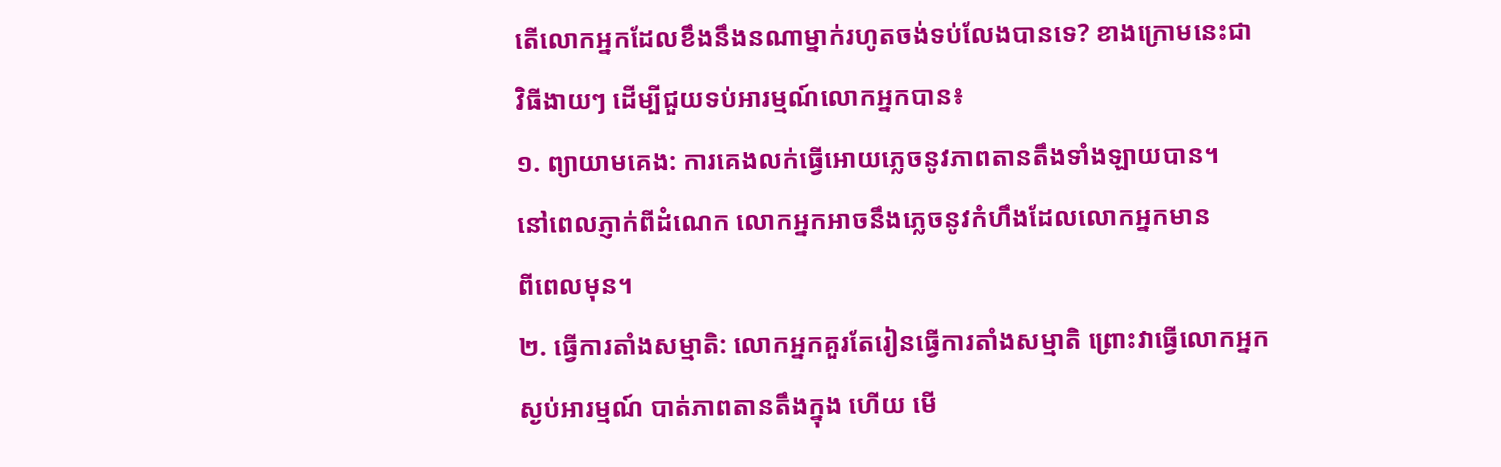តើលោកអ្នកដែលខឹងនឹងនណាម្នាក់រហូតចង់ទប់លែងបានទេ? ខាងក្រោមនេះជា
វិធីងាយៗ ដើម្បីជួយទប់អារម្មណ៍លោកអ្នកបាន៖
១. ព្យាយាមគេង: ការគេងលក់ធ្វើអោយភ្លេចនូវភាពតានតឹងទាំងឡាយបាន។
នៅពេលភ្ញាក់ពីដំណេក លោកអ្នកអាចនឹងភ្លេចនូវកំហឹងដែលលោកអ្នកមាន
ពីពេលមុន។
២. ធ្វើការតាំងសម្មាតិ: លោកអ្នកគួរតែរៀនធ្វើការតាំងសម្មាតិ ព្រោះវាធ្វើលោកអ្នក
ស្ងប់អារម្មណ៍ បាត់ភាពតានតឹងក្នុង ហើយ មើ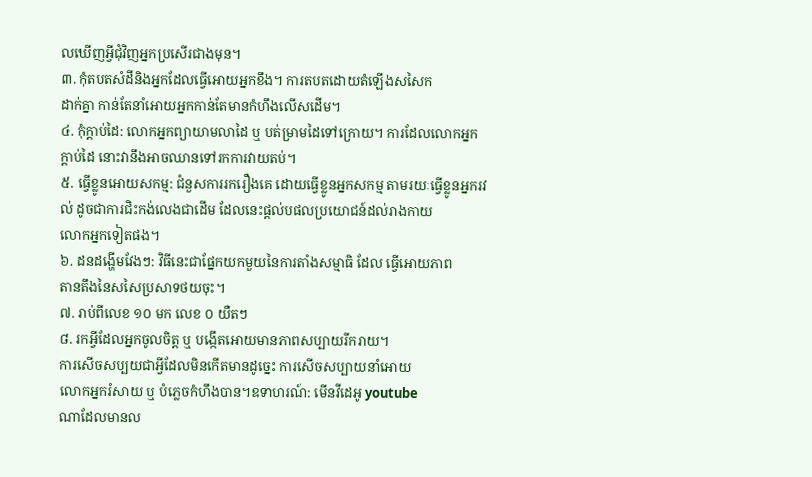លឃើញអ្វីជុំវិញអ្នកប្រសើរជាងមុន។
៣. កុំតបតសំដីនិងអ្នកដែលធ្វើអោយអ្នកខឹង។ ការតបតដោយតំឡើងសសៃក
ដាក់គ្នា កាន់តែនាំអោយអ្នកកាន់តែមានកំហឹងលើសដើម។
៤. កុំក្តាប់ដៃ: លោកអ្នកព្យាយាមលាដៃ ឬ បត់ម្រាមដៃទៅក្រោយ។ ការដែលលោកអ្នក
ក្ដាប់ដៃ នោះវានឹងអាចឈានទៅរកការវាយតប់។
៥. ធ្វើខ្លូនអោយសកម្ម: ជំនួសការរករឿងគេ ដោយធ្វើខ្លូនអ្នកសកម្ម តាមរយៈធ្វើខ្លូនអ្នករវល់ ដូចជាការជិះកង់លេងជាដើម ដែលនេះផ្ដល់បផលប្រយោជន៍ដល់រាងកាយ
លោកអ្នកទៀតផង។
៦. ដនដង្ហើមវែងៗ: វិធីនេះជាផ្នែកយកមួយនៃការតាំងសម្មាធិ ដែល ធ្វើអោយភាព
តានតឹងនៃសសៃប្រសាទថយចុះ។
៧. រាប់ពីលេខ ១០ មក លេខ ០ យឺតៗ
៨. រកអ្វីដែលអ្នកចូលចិត្ត ឬ បង្កើតអោយមានភាពសប្បាយរីករាយ។
ការសើចសប្បយជាអ្វីដែលមិនកើតមានដូច្នេះ ការសើចសប្បាយនាំអោយ
លោកអ្នករំសាយ ឬ បំភ្លេចកំហឹងបាន។ឧទាហរណ៍: មើនវីដេអូ youtube
ណាដែលមានល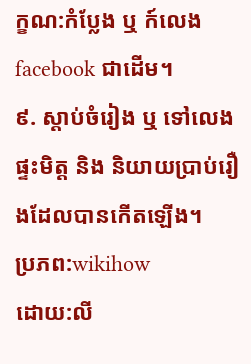ក្ខណ:កំប្លែង ឬ ក៍លេង facebook ជាដើម។
៩. ស្ដាប់ចំរៀង ឬ ទៅលេងផ្ទះមិត្ត និង និយាយប្រាប់រឿងដែលបានកើតឡើង។
ប្រភព:wikihow
ដោយ:លី